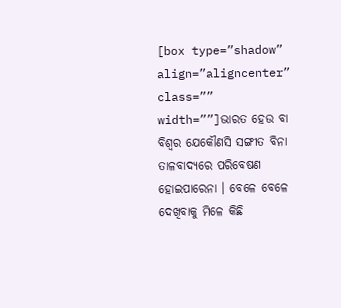[box type=”shadow” align=”aligncenter” class=”” width=””]ଭାରତ ହେଉ ବା ବିଶ୍ୱର ଯେକୌଣସି ସଙ୍ଗୀତ ବିନା ତାଳବାଦ୍ୟରେ ପରିବେଷଣ ହୋଇପାରେନା । ବେଳେ ବେଳେ ଦେଖିବାକୁ ମିଳେ କିଛି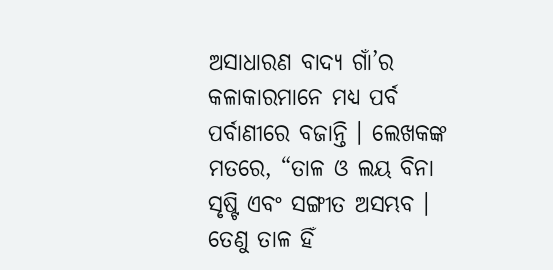ଅସାଧାରଣ ବାଦ୍ୟ ଗାଁ’ର କଳାକାରମାନେ ମଧ୍ୟ ପର୍ବ ପର୍ବାଣୀରେ ବଜାନ୍ତି । ଲେଖକଙ୍କ ମତରେ, “ତାଳ ଓ ଲୟ ବିନା ସୃଷ୍ଟି ଏବଂ ସଙ୍ଗୀତ ଅସମ୍ଭବ । ତେଣୁ ତାଳ ହିଁ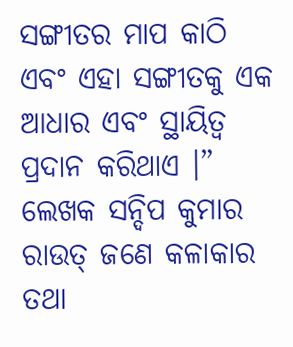ସଙ୍ଗୀତର ମାପ କାଠି ଏବଂ ଏହା ସଙ୍ଗୀତକୁ ଏକ ଆଧାର ଏବଂ ସ୍ଥାୟିତ୍ୱ ପ୍ରଦାନ କରିଥାଏ ।” ଲେଖକ ସନ୍ଦିପ କୁମାର ରାଉତ୍ ଜଣେ କଳାକାର ତଥା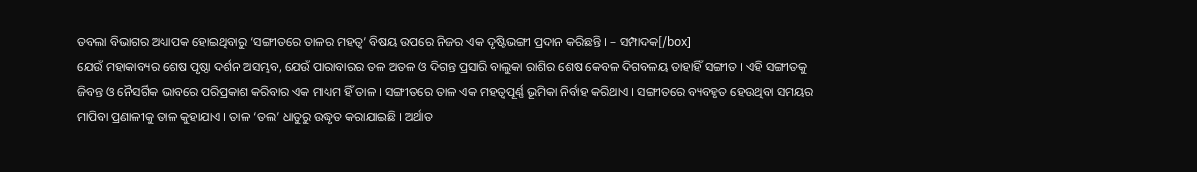ତବଲା ବିଭାଗର ଅଧ୍ୟାପକ ହୋଇଥିବାରୁ ‘ସଙ୍ଗୀତରେ ତାଳର ମହତ୍ୱ’ ବିଷୟ ଉପରେ ନିଜର ଏକ ଦୃଷ୍ଟିଭଙ୍ଗୀ ପ୍ରଦାନ କରିଛନ୍ତି । – ସମ୍ପାଦକ[/box]
ଯେଉଁ ମହାକାବ୍ୟର ଶେଷ ପୃଷ୍ଠା ଦର୍ଶନ ଅସମ୍ଭବ, ଯେଉଁ ପାରାବାରର ତଳ ଅତଳ ଓ ଦିଗନ୍ତ ପ୍ରସାରି ବାଲୁକା ରାଶିର ଶେଷ କେବଳ ଦିଗବଳୟ ତାହାହିଁ ସଙ୍ଗୀତ । ଏହି ସଙ୍ଗୀତକୁ ଜିବନ୍ତ ଓ ନୈସର୍ଗିକ ଭାବରେ ପରିପ୍ରକାଶ କରିବାର ଏକ ମାଧ୍ୟମ ହିଁ ତାଳ । ସଙ୍ଗୀତରେ ତାଳ ଏକ ମହତ୍ୱପୂର୍ଣ୍ଣ ଭୂମିକା ନିର୍ବାହ କରିଥାଏ । ସଙ୍ଗୀତରେ ବ୍ୟବହୃତ ହେଉଥିବା ସମୟର ମାପିବା ପ୍ରଣାଳୀକୁ ତାଳ କୁହାଯାଏ । ତାଳ ‘ତଲ’ ଧାତୁରୁ ଉଦ୍ଧୃତ କରାଯାଇଛି । ଅର୍ଥାତ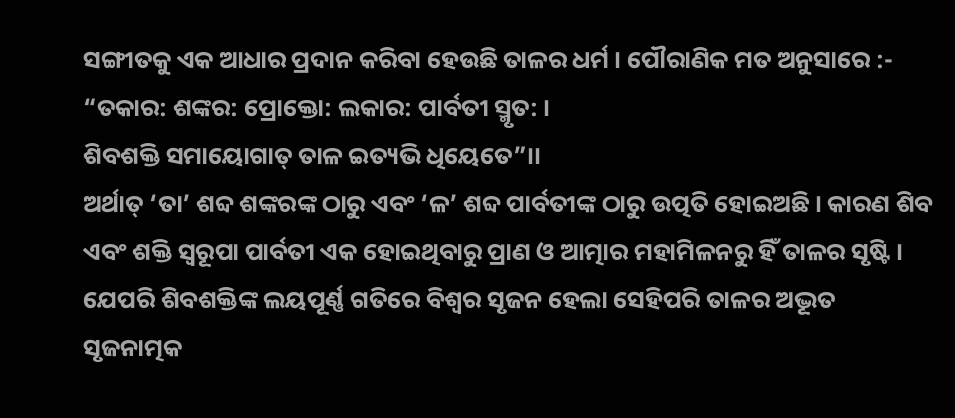ସଙ୍ଗୀତକୁ ଏକ ଆଧାର ପ୍ରଦାନ କରିବା ହେଉଛି ତାଳର ଧର୍ମ । ପୌରାଣିକ ମତ ଅନୁସାରେ :-
“ତକାର: ଶଙ୍କର: ପ୍ରୋକ୍ତୋ: ଲକାର: ପାର୍ବତୀ ସ୍ମୃତ: ।
ଶିବଶକ୍ତି ସମାୟୋଗାତ୍ ତାଳ ଇତ୍ୟଭି ଧିୟେତେ”।।
ଅର୍ଥାତ୍ ‘ତା’ ଶବ୍ଦ ଶଙ୍କରଙ୍କ ଠାରୁ ଏବଂ ‘ଳ’ ଶବ୍ଦ ପାର୍ବତୀଙ୍କ ଠାରୁ ଉତ୍ପତି ହୋଇଅଛି । କାରଣ ଶିବ ଏବଂ ଶକ୍ତି ସ୍ୱରୂପା ପାର୍ବତୀ ଏକ ହୋଇଥିବାରୁ ପ୍ରାଣ ଓ ଆତ୍ମାର ମହାମିଳନରୁ ହିଁ ତାଳର ସୃଷ୍ଟି । ଯେପରି ଶିବଶକ୍ତିଙ୍କ ଲୟପୂର୍ଣ୍ଣ ଗତିରେ ବିଶ୍ୱର ସୃଜନ ହେଲା ସେହିପରି ତାଳର ଅଦ୍ଭୂତ ସୃଜନାତ୍ମକ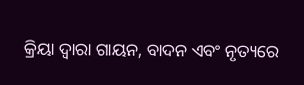କ୍ରିୟା ଦ୍ୱାରା ଗାୟନ, ବାଦନ ଏବଂ ନୃତ୍ୟରେ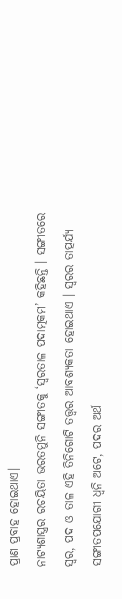ପ୍ରାଣ ପ୍ରବାହ ହୋଇଥାଏ।
ନାଟ୍ୟଶାସ୍ତ୍ରର ରଚୟିତା ଭରତମୁନି ସଙ୍ଗୀତକୁ ‘ସ୍ୱରତାଳ ପଦାତ୍ମକମ’ କହିଛନ୍ତି । ସଙ୍ଗୀତରେ ସ୍ୱର, ପଦ ଓ ତାଳ ଏହି ତିନିଗୋଟି ତତ୍ତ୍ୱର ଆବଶ୍ୟକତା ହୋଇଥାଏ । ସ୍ୱରର ତାତ୍ପର୍ଯ୍ୟ ସଙ୍ଗୀତପଯୋଗୀ ଧ୍ୱନି ଅଟେ, ପଦର ଅର୍ଥ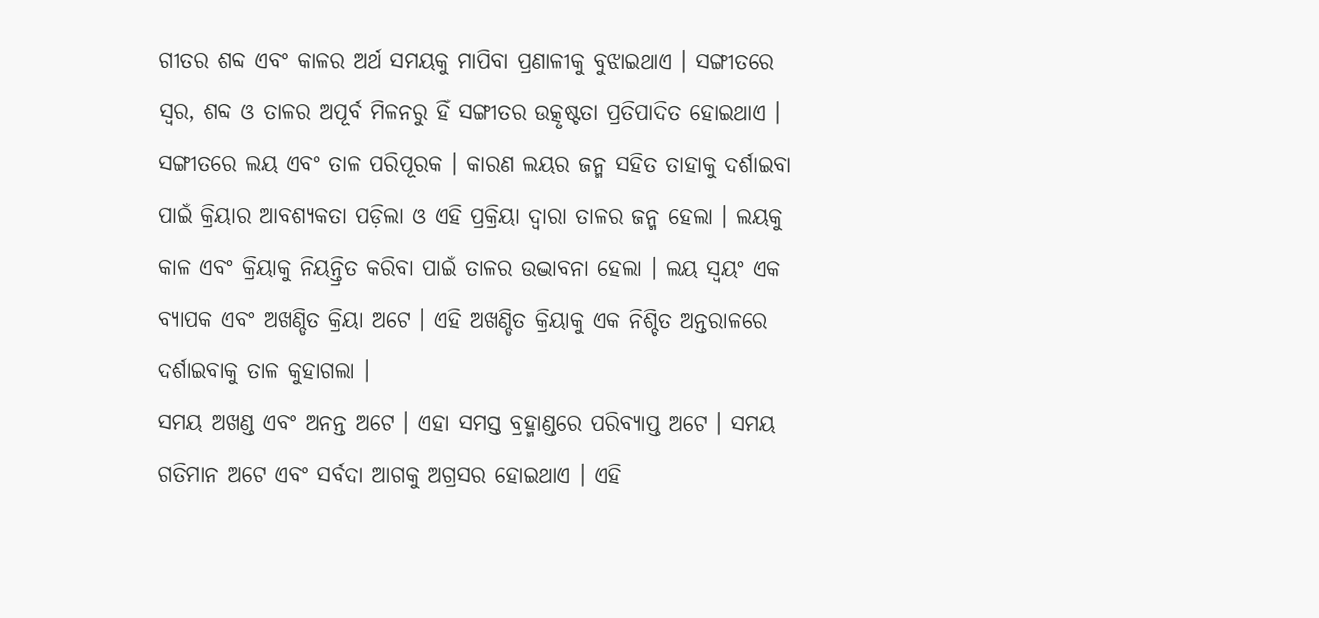ଗୀତର ଶବ୍ଦ ଏବଂ କାଳର ଅର୍ଥ ସମୟକୁ ମାପିବା ପ୍ରଣାଳୀକୁ ବୁଝାଇଥାଏ । ସଙ୍ଗୀତରେ ସ୍ୱର, ଶବ୍ଦ ଓ ତାଳର ଅପୂର୍ବ ମିଳନରୁ ହିଁ ସଙ୍ଗୀତର ଉତ୍କୃଷ୍ଟତା ପ୍ରତିପାଦିତ ହୋଇଥାଏ ।
ସଙ୍ଗୀତରେ ଲୟ ଏବଂ ତାଳ ପରିପୂରକ । କାରଣ ଲୟର ଜନ୍ମ ସହିତ ତାହାକୁ ଦର୍ଶାଇବା ପାଇଁ କ୍ରିୟାର ଆବଶ୍ୟକତା ପଡ଼ିଲା ଓ ଏହି ପ୍ରକ୍ରିୟା ଦ୍ୱାରା ତାଳର ଜନ୍ମ ହେଲା । ଲୟକୁ କାଳ ଏବଂ କ୍ରିୟାକୁ ନିୟନ୍ତ୍ରିତ କରିବା ପାଇଁ ତାଳର ଉଦ୍ଭାବନା ହେଲା । ଲୟ ସ୍ୱୟଂ ଏକ ବ୍ୟାପକ ଏବଂ ଅଖଣ୍ଡିତ କ୍ରିୟା ଅଟେ । ଏହି ଅଖଣ୍ଡିତ କ୍ରିୟାକୁ ଏକ ନିଶ୍ଚିତ ଅନ୍ତରାଳରେ ଦର୍ଶାଇବାକୁ ତାଳ କୁହାଗଲା ।
ସମୟ ଅଖଣ୍ଡ ଏବଂ ଅନନ୍ତ ଅଟେ । ଏହା ସମସ୍ତ ବ୍ରହ୍ମାଣ୍ଡରେ ପରିବ୍ୟାପ୍ତ ଅଟେ । ସମୟ ଗତିମାନ ଅଟେ ଏବଂ ସର୍ବଦା ଆଗକୁ ଅଗ୍ରସର ହୋଇଥାଏ । ଏହି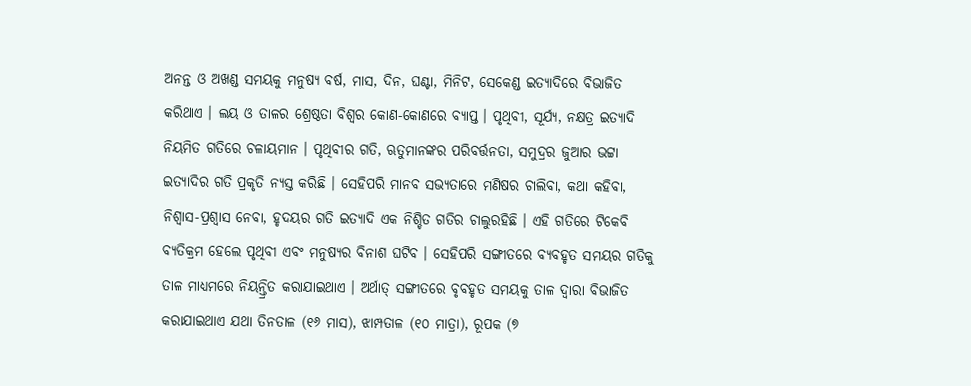ଅନନ୍ତ ଓ ଅଖଣ୍ଡ ସମୟକୁ ମନୁଷ୍ୟ ବର୍ଷ, ମାସ, ଦିନ, ଘଣ୍ଟା, ମିନିଟ, ସେକେଣ୍ଡ ଇତ୍ୟାଦିରେ ବିଭାଜିତ କରିଥାଏ । ଲୟ ଓ ତାଳର ଶ୍ରେଷ୍ଠତା ବିଶ୍ୱର କୋଣ-କୋଣରେ ବ୍ୟାପ୍ତ । ପୃଥିବୀ, ସୂର୍ଯ୍ୟ, ନକ୍ଷତ୍ର ଇତ୍ୟାଦି ନିୟମିତ ଗତିରେ ଚଳାୟମାନ । ପୃଥିବୀର ଗତି, ଋତୁମାନଙ୍କର ପରିବର୍ତ୍ତନତା, ସମୁଦ୍ରର ଜୁଆର ଭଟ୍ଟା ଇତ୍ୟାଦିର ଗତି ପ୍ରକୃତି ନ୍ୟସ୍ତ କରିଛି । ସେହିପରି ମାନବ ସଭ୍ୟତାରେ ମଣିଷର ଚାଲିବା, କଥା କହିବା, ନିଶ୍ୱାସ-ପ୍ରଶ୍ୱାସ ନେବା, ହୃଦୟର ଗତି ଇତ୍ୟାଦି ଏକ ନିଶ୍ଚିତ ଗତିର ଚାଲୁରହିଛି । ଏହି ଗତିରେ ଟିକେବି ବ୍ୟତିକ୍ରମ ହେଲେ ପୃଥିବୀ ଏବଂ ମନୁଷ୍ୟର ବିନାଶ ଘଟିବ । ସେହିପରି ସଙ୍ଗୀତରେ ବ୍ୟବହୃତ ସମୟର ଗତିକୁ ତାଳ ମାଧ୍ୟମରେ ନିୟନ୍ତ୍ରିତ କରାଯାଇଥାଏ । ଅର୍ଥାତ୍ ସଙ୍ଗୀତରେ ବୃବହୃତ ସମୟକୁ ତାଳ ଦ୍ୱାରା ବିଭାଜିତ କରାଯାଇଥାଏ ଯଥା ତିନତାଳ (୧୬ ମାସ), ଝାମ୍ପତାଳ (୧୦ ମାତ୍ରା), ରୂପକ (୭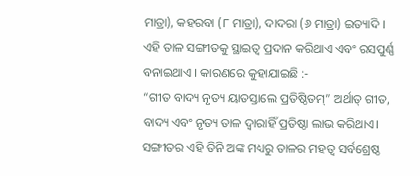ମାତ୍ରା), କହରବା (୮ ମାତ୍ରା), ଦାଦରା (୬ ମାତ୍ରା) ଇତ୍ୟାଦି । ଏହି ତାଳ ସଙ୍ଗୀତକୁ ସ୍ଥାଇତ୍ୱ ପ୍ରଦାନ କରିଥାଏ ଏବଂ ରସପୁର୍ଣ୍ଣ ବନାଇଥାଏ । କାରଣରେ କୁହାଯାଇଛି :-
“ଗୀତ ବାଦ୍ୟ ନୃତ୍ୟ ୟାତସ୍ତାଲେ ପ୍ରତିଷ୍ଠିତମ୍” ଅର୍ଥାତ୍ ଗୀତ, ବାଦ୍ୟ ଏବଂ ନୃତ୍ୟ ତାଳ ଦ୍ୱାରାହିଁ ପ୍ରତିଷ୍ଠା ଲାଭ କରିଥାଏ। ସଙ୍ଗୀତର ଏହି ତିନି ଅଙ୍କ ମଧ୍ୟରୁ ତାଳର ମହତ୍ୱ ସର୍ବଶ୍ରେଷ୍ଠ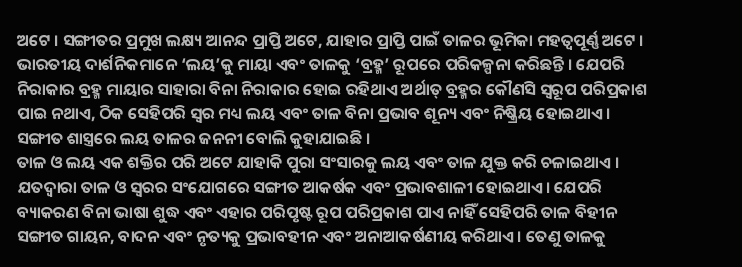ଅଟେ । ସଙ୍ଗୀତର ପ୍ରମୁଖ ଲକ୍ଷ୍ୟ ଆନନ୍ଦ ପ୍ରାପ୍ତି ଅଟେ, ଯାହାର ପ୍ରାପ୍ତି ପାଇଁ ତାଳର ଭୂମିକା ମହତ୍ୱପୂର୍ଣ୍ଣ ଅଟେ ।
ଭାରତୀୟ ଦାର୍ଶନିକମାନେ ‘ଲୟ’କୁ ମାୟା ଏବଂ ତାଳକୁ ‘ବ୍ରହ୍ମ’ ରୂପରେ ପରିକଳ୍ପନା କରିଛନ୍ତି । ଯେପରି ନିରାକାର ବ୍ରହ୍ମ ମାୟାର ସାହାରା ବିନା ନିରାକାର ହୋଇ ରହିଥାଏ ଅର୍ଥାତ୍ ବ୍ରହ୍ମର କୌଣସି ସ୍ୱରୂପ ପରିପ୍ରକାଶ ପାଇ ନଥାଏ, ଠିକ ସେହିପରି ସ୍ୱର ମଧ୍ୟ ଲୟ ଏବଂ ତାଳ ବିନା ପ୍ରଭାବ ଶୂନ୍ୟ ଏବଂ ନିଷ୍କ୍ରିୟ ହୋଇଥାଏ । ସଙ୍ଗୀତ ଶାସ୍ତ୍ରରେ ଲୟ ତାଳର ଜନନୀ ବୋଲି କୁହାଯାଇଛି ।
ତାଳ ଓ ଲୟ ଏକ ଶକ୍ତିର ପରି ଅଟେ ଯାହାକି ପୁରା ସଂସାରକୁ ଲୟ ଏବଂ ତାଳ ଯୁକ୍ତ କରି ଚଳାଇଥାଏ । ଯତଦ୍ୱାରା ତାଳ ଓ ସ୍ୱରର ସଂଯୋଗରେ ସଙ୍ଗୀତ ଆକର୍ଷକ ଏବଂ ପ୍ରଭାବଶାଳୀ ହୋଇଥାଏ। ଯେପରି ବ୍ୟାକରଣ ବିନା ଭାଷା ଶୁଦ୍ଧ ଏବଂ ଏହାର ପରିପୃଷ୍ଟ ରୂପ ପରିପ୍ରକାଶ ପାଏ ନାହିଁ ସେହିପରି ତାଳ ବିହୀନ ସଙ୍ଗୀତ ଗାୟନ, ବାଦନ ଏବଂ ନୃତ୍ୟକୁ ପ୍ରଭାବହୀନ ଏବଂ ଅନାଆକର୍ଷଣୀୟ କରିଥାଏ । ତେଣୁ ତାଳକୁ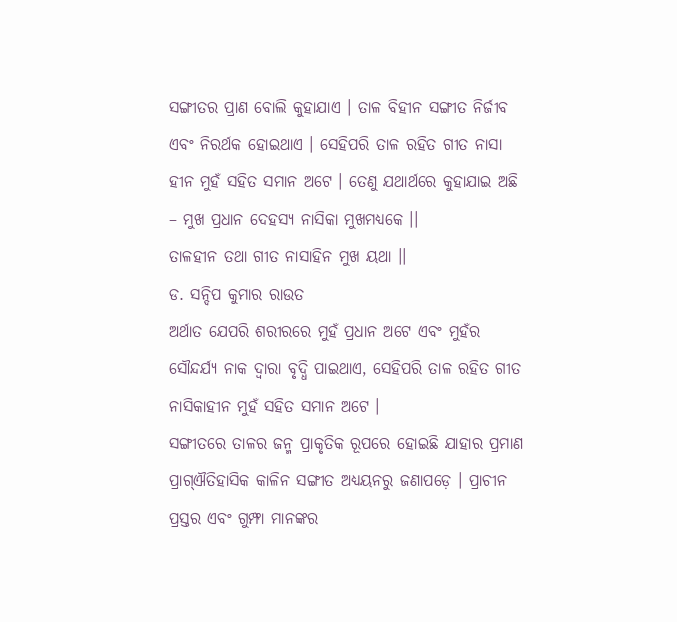ସଙ୍ଗୀତର ପ୍ରାଣ ବୋଲି କୁହାଯାଏ । ତାଳ ବିହୀନ ସଙ୍ଗୀତ ନିର୍ଜୀବ ଏବଂ ନିରର୍ଥକ ହୋଇଥାଏ । ସେହିପରି ତାଳ ରହିତ ଗୀତ ନାସା ହୀନ ମୁହଁ ସହିତ ସମାନ ଅଟେ । ତେଣୁ ଯଥାର୍ଥରେ କୁହାଯାଇ ଅଛି
– ମୁଖ ପ୍ରଧାନ ଦେହସ୍ୟ ନାସିକା ମୁଖମଧ୍ୟକେ ।।
ତାଳହୀନ ତଥା ଗୀତ ନାସାହିନ ମୁଖ ୟଥା ।।
ଡ. ସନ୍ଦିପ କୁମାର ରାଉତ
ଅର୍ଥାତ ଯେପରି ଶରୀରରେ ମୁହଁ ପ୍ରଧାନ ଅଟେ ଏବଂ ମୁହଁର ସୌନ୍ଦର୍ଯ୍ୟ ନାକ ଦ୍ୱାରା ବୃଦ୍ଧି ପାଇଥାଏ, ସେହିପରି ତାଳ ରହିତ ଗୀତ ନାସିକାହୀନ ମୁହଁ ସହିତ ସମାନ ଅଟେ ।
ସଙ୍ଗୀତରେ ତାଳର ଜନ୍ମ ପ୍ରାକୃତିକ ରୂପରେ ହୋଇଛି ଯାହାର ପ୍ରମାଣ ପ୍ରାଗ୍ଐତିହାସିକ କାଳିନ ସଙ୍ଗୀତ ଅଧ୍ୟୟନରୁ ଜଣାପଡ଼େ । ପ୍ରାଚୀନ ପ୍ରସ୍ତର ଏବଂ ଗୁମ୍ଫା ମାନଙ୍କର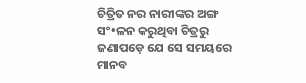ଚିତ୍ରିତ ନର ନାରୀଙ୍କର ଅଙ୍ଗ ସଂ•ଳନ କରୁଥିବା ଚିତ୍ରରୁ ଜଣାପଡ଼େ ଯେ ସେ ସମୟରେ ମାନବ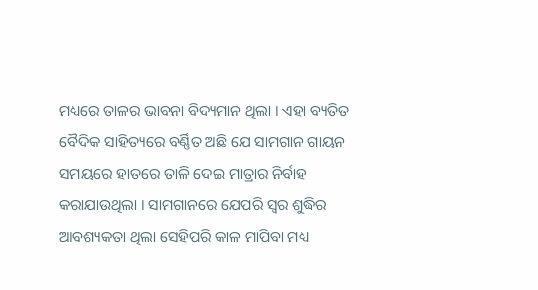ମଧ୍ୟରେ ତାଳର ଭାବନା ବିଦ୍ୟମାନ ଥିଲା । ଏହା ବ୍ୟତିତ ବୈଦିକ ସାହିତ୍ୟରେ ବର୍ଣ୍ଣିତ ଅଛି ଯେ ସାମଗାନ ଗାୟନ ସମୟରେ ହାତରେ ତାଳି ଦେଇ ମାତ୍ରାର ନିର୍ବାହ କରାଯାଉଥିଲା । ସାମଗାନରେ ଯେପରି ସ୍ୱର ଶୁଦ୍ଧିର ଆବଶ୍ୟକତା ଥିଲା ସେହିପରି କାଳ ମାପିବା ମଧ୍ୟ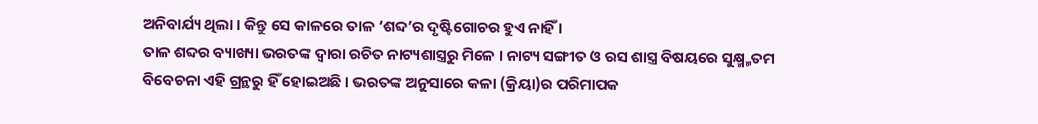ଅନିବାର୍ଯ୍ୟ ଥିଲା । କିନ୍ତୁ ସେ କାଳରେ ତାଳ ‘ଶବ୍ଦ’ର ଦୃଷ୍ଟିଗୋଚର ହୁଏ ନାହିଁ ।
ତାଳ ଶବ୍ଦର ବ୍ୟାଖ୍ୟା ଭରତଙ୍କ ଦ୍ୱାରା ରଚିତ ନାଟ୍ୟଶାସ୍ତ୍ରରୁ ମିଳେ । ନାଟ୍ୟ ସଙ୍ଗୀତ ଓ ରସ ଶାସ୍ତ୍ର ବିଷୟରେ ସୁକ୍ଷ୍ମ୍ମତମ ବିବେଚନା ଏହି ଗ୍ରନ୍ଥରୁ ହିଁ ହୋଇଅଛି । ଭରତଙ୍କ ଅନୁସାରେ କଳା (କ୍ରିୟା)ର ପରିମାପକ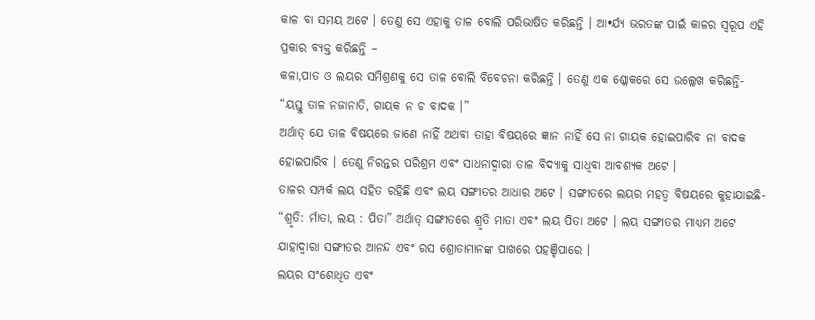କାଳ ବା ସମୟ ଅଟେ । ତେଣୁ ସେ ଏହାକୁ ତାଳ ବୋଲି ପରିଭାଷିତ କରିଛନ୍ତି । ଆ•ର୍ଯ୍ୟ ଭରତଙ୍କ ପାଇଁ କାଳର ସ୍ୱରୂପ ଏହି ପ୍ରକାର ବ୍ୟକ୍ତ କରିଛନ୍ତି –
କଳା,ପାତ ଓ ଲୟର ସମିଶ୍ରଣକୁ ସେ ତାଳ ବୋଲି ବିବେଚନା କରିଛନ୍ତି । ତେଣୁ ଏକ ଶ୍ଳୋକରେ ସେ ଉଲ୍ଲେଖ କରିଛନ୍ତି-
“ୟସ୍ତୁ ତାଳ ନଜାନାତି, ଗାୟକ ନ ଚ ବାଦକ ।”
ଅର୍ଥାତ୍ ଯେ ତାଳ ବିଷୟରେ ଜାଣେ ନାହିଁ ଅଥବା ତାହା ବିଷୟରେ ଜ୍ଞାନ ନାହିଁ ସେ ନା ଗାୟକ ହୋଇପାରିବ ନା ବାଦକ ହୋଇପାରିବ । ତେଣୁ ନିରନ୍ତର ପରିଶ୍ରମ ଏବଂ ସାଧନାଦ୍ୱାରା ତାଳ ବିଦ୍ୟାକୁ ସାଧିବା ଆବଶ୍ୟକ ଅଟେ ।
ତାଳର ସମ୍ପର୍କ ଲୟ ସହିତ ରହିଛି ଏବଂ ଲୟ ସଙ୍ଗୀତର ଆଧାର ଅଟେ । ସଙ୍ଗୀତରେ ଲୟର ମହତ୍ୱ ବିଷୟରେ କୁହାଯାଇଛି- “ଶ୍ରୃତି: ର୍ମାତା, ଲୟ : ପିତା” ଅର୍ଥାତ୍ ସଙ୍ଗୀତରେ ଶ୍ରୃତି ମାତା ଏବଂ ଲୟ ପିତା ଅଟେ । ଲୟ ସଙ୍ଗୀତର ମାଧ୍ୟମ ଅଟେ ଯାହାଦ୍ୱାରା ସଙ୍ଗୀତର ଆନନ୍ଦ ଏବଂ ରସ ଶ୍ରୋତାମାନଙ୍କ ପାଖରେ ପହଞ୍ଚିପାରେ ।
ଲୟର ସଂଶୋଧିତ ଏବଂ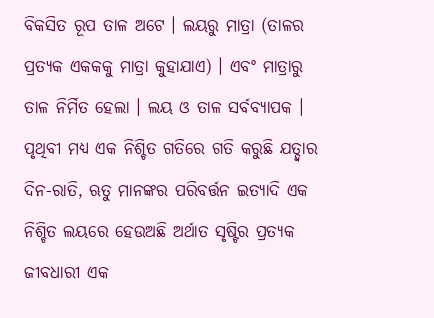ବିକସିତ ରୂପ ତାଳ ଅଟେ । ଲୟରୁ ମାତ୍ରା (ତାଳର ପ୍ରତ୍ୟକ ଏକକକୁ ମାତ୍ରା କୁହାଯାଏ) । ଏବଂ ମାତ୍ରାରୁ ତାଳ ନିର୍ମିତ ହେଲା । ଲୟ ଓ ତାଳ ସର୍ବବ୍ୟାପକ । ପୃଥିବୀ ମଧ୍ୟ ଏକ ନିଶ୍ଚିତ ଗତିରେ ଗତି କରୁଛି ଯତ୍ଦ୍ୱାର ଦିନ-ରାତି, ଋତୁ ମାନଙ୍କର ପରିବର୍ତ୍ତନ ଇତ୍ୟାଦି ଏକ ନିଶ୍ଚିତ ଲୟରେ ହେଉଅଛି ଅର୍ଥାତ ସୃଷ୍ଟିର ପ୍ରତ୍ୟକ ଜୀବଧାରୀ ଏକ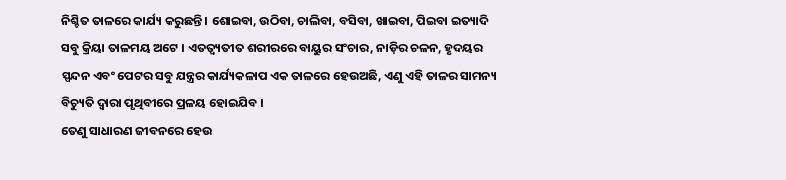ନିଶ୍ଚିତ ତାଳରେ କାର୍ଯ୍ୟ କରୁଛନ୍ତି । ଶୋଇବା, ଉଠିବା, ଚାଲିବା, ବସିବା, ଖାଇବା, ପିଇବା ଇତ୍ୟାଦି ସବୁ କ୍ରିୟା ତାଳମୟ ଅଟେ । ଏତତ୍ବ୍ୟତୀତ ଶରୀରରେ ବାୟୁର ସଂଚାର, ନାଡ଼ିର ଚଳନ, ହୃଦୟର ସ୍ପନ୍ଦନ ଏବଂ ପେଟର ସବୁ ଯନ୍ତ୍ରର କାର୍ଯ୍ୟକଳାପ ଏକ ତାଳରେ ହେଉଅଛି, ଏଣୁ ଏହି ତାଳର ସାମନ୍ୟ ବିଚ୍ୟୁତି ଦ୍ୱାରା ପୃଥିବୀରେ ପ୍ରଳୟ ହୋଇଯିବ ।
ତେଣୁ ସାଧାରଣ ଜୀବନରେ ହେଉ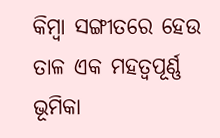କିମ୍ବା ସଙ୍ଗୀତରେ ହେଉ ତାଳ ଏକ ମହତ୍ୱପୂର୍ଣ୍ଣ ଭୂମିକା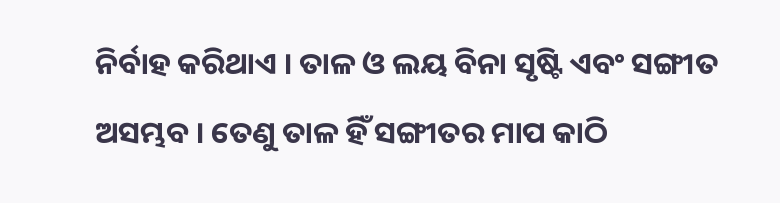ନିର୍ବାହ କରିଥାଏ । ତାଳ ଓ ଲୟ ବିନା ସୃଷ୍ଟି ଏବଂ ସଙ୍ଗୀତ ଅସମ୍ଭବ । ତେଣୁ ତାଳ ହିଁ ସଙ୍ଗୀତର ମାପ କାଠି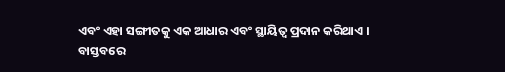ଏବଂ ଏହା ସଙ୍ଗୀତକୁ ଏକ ଆଧାର ଏବଂ ସ୍ଥାୟିତ୍ୱ ପ୍ରଦାନ କରିଥାଏ ।
ବାସ୍ତବରେ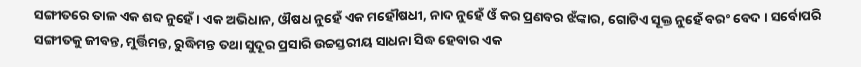ସଙ୍ଗୀତରେ ତାଳ ଏକ ଶବ୍ଦ ନୁହେଁ । ଏକ ଅଭିଧାନ, ଔଷଧ ନୁହେଁ ଏକ ମହୌଷଧୀ, ନାଦ ନୁହେଁ ଓଁ କର ପ୍ରଣବର ଝଁଙ୍କାର, ଗୋଟିଏ ସୂକ୍ତ ନୁହେଁ ବରଂ ବେଦ । ସର୍ବୋପରି ସଙ୍ଗୀତକୁ ଜୀବନ୍ତ, ମୁର୍ତ୍ତିମନ୍ତ, ରୁଦ୍ଧିମନ୍ତ ତଥା ସୁଦୂର ପ୍ରସାରି ଉଚ୍ଚସ୍ତରୀୟ ସାଧନା ସିଦ୍ଧ ହେବାର ଏକ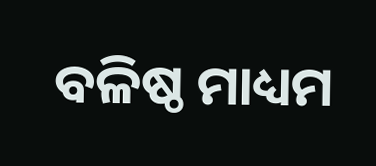ବଳିଷ୍ଠ ମାଧ୍ୟମ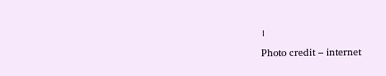।
Photo credit – internet